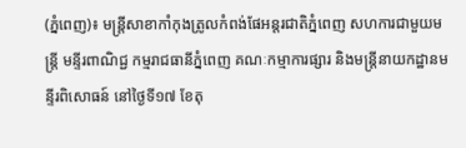(ភ្នំពេញ)៖ មន្រ្តីសាខាកាំកុងត្រូលកំពង់ផែអន្តរជាតិភ្នំពេញ សហការជាមួយមន្រ្តី មន្ទីរពាណិជ្ជ កម្មរាជធានីភ្នំពេញ គណៈកម្មាការផ្សារ និងមន្រ្តីនាយកដ្ឋានមន្ទីរពិសោធន៍ នៅថ្ងៃទី១៧ ខែតុ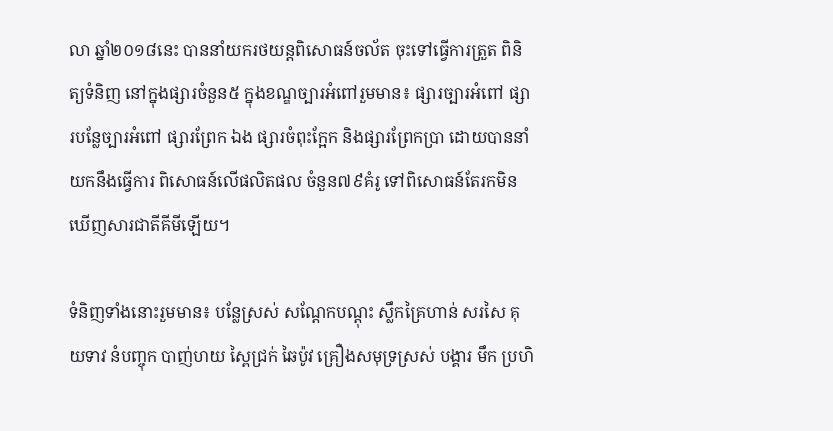លា ឆ្នាំ២០១៨នេះ បាននាំយករថយន្តពិសោធន៍ចល័ត ចុះទៅធ្វើការត្រួត ពិនិត្យទំនិញ នៅក្នុងផ្សារចំនួន៥ ក្នុងខណ្ឌច្បារអំពៅរួមមាន៖ ផ្សារច្បារអំពៅ ផ្សារបន្លែច្បារអំពៅ ផ្សារព្រែក ឯង ផ្សារចំពុះក្អែក និងផ្សារព្រែកប្រា ដោយបាននាំយកនឹងធ្វើការ ពិសោធន៍លើផលិតផល ចំនួន៧៩គំរូ ទៅពិសោធន៍តែរកមិនឃើញសារជាតីគីមីឡើយ។

ទំនិញទាំងនោះរួមមាន៖ បន្លែស្រស់ សណ្ដែកបណ្ដុះ ស្លឹកគ្រៃហាន់ សរសៃ គុយទាវ នំបញ្ចុក បាញ់ហយ ស្ពៃជ្រក់ ឆៃប៉ូវ គ្រឿងសមុទ្រស្រស់ បង្គារ មឹក ប្រហិ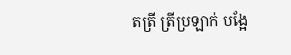តត្រី ត្រីប្រឡាក់ បង្អែ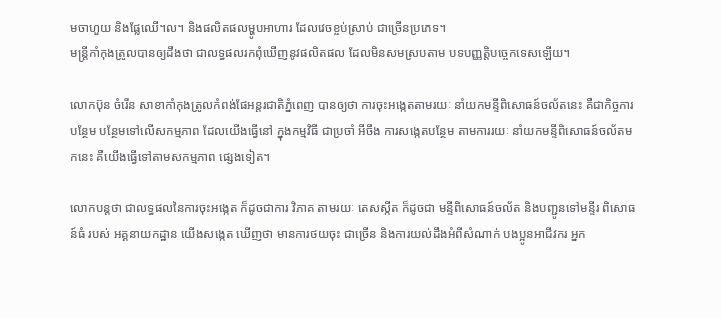មចាហួយ និងផ្លែឈើ។ល។ និងផលិតផលម្ហូបអាហារ ដែលវេចខ្ចប់ស្រាប់ ជាច្រើនប្រភេទ។
មន្រ្តីកាំកុងត្រូលបានឲ្យដឹងថា ជាលទ្ធផលរកពុំឃើញនូវផលិតផល ដែលមិនសមស្របតាម បទបញ្ញត្តិបច្ចេកទេសឡើយ។

លោកប៊ុន ចំរើន សាខាកាំកុងត្រូលកំពង់ផែអន្តរជាតិភ្នំពេញ បានឲ្យថា ការចុះអង្កេតតាមរយៈ នាំយកមន្ទីពិសោធន៍ចល័តនេះ គឺជាកិច្ចការបន្ថែម បន្ថែមទៅលើសកម្មភាព ដែលយើងធ្វើនៅ ក្នុងកម្មវិធី ជាប្រចាំ អីចឹង ការសង្កេតបន្ថែម តាមការរយៈ នាំយកមន្ទីពិសោធន៍ចល័តមកនេះ គឺយើងធ្វើទៅតាមសកម្មភាព ផ្សេងទៀត។

លោកបន្តថា ជាលទ្ធផលនៃការចុះអង្កេត ក៏ដូចជាការ វិភាគ តាមរយៈ តេសស្កីត ក៏ដូចជា មន្ទីពិសោធន៍ចល័ត និងបញ្ជូនទៅមន្ទីរ ពិសោធន៍ធំ របស់ អគ្គនាយកដ្ឋាន យើងសង្កេត ឃើញថា មានការថយចុះ ជាច្រើន និងការយល់ដឹងអំពីសំណាក់ បងប្អូនអាជីវករ អ្នក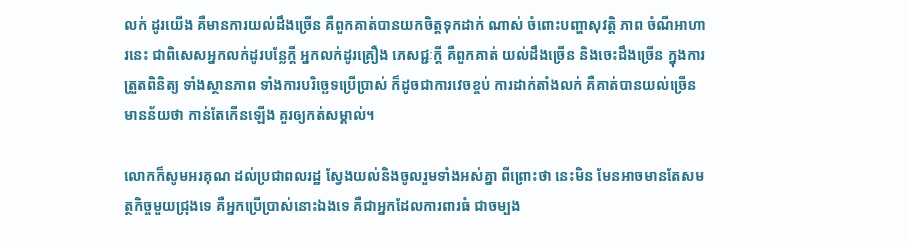លក់ ដូរយើង គឺមានការយល់ដឹងច្រើន គឺពួកគាត់បានយកចិត្តទុកដាក់ ណាស់ ចំពោះបញ្ហាសុវត្តិ ភាព ចំណីអាហារនេះ ជាពិសេសអ្នកលក់ដូរបន្លែក្ដី អ្នកលក់ដូរគ្រឿង ភេសជ្ជៈក្ដី គឺពួកគាត់ យល់ដឹងច្រើន និងចេះដឹងច្រើន ក្នុងការត្រួតពិនិត្យ ទាំងស្ថានភាព ទាំងការបរិច្ឆេទប្រើប្រាស់ ក៏ដូចជាការវេចខ្ចប់ ការដាក់តាំងលក់ គឺគាត់បានយល់ច្រើន មានន័យថា កាន់តែកើនឡើង គួរឲ្យកត់សម្គាល់។

លោកក៏សូមអរគុណ ដល់ប្រជាពលរដ្ឋ ស្វែងយល់និងចូលរួមទាំងអស់គ្នា ពីព្រោះថា នេះមិន មែនអាចមានតែសមត្ថកិច្ចមួយជ្រុងទេ គឺអ្នកប្រើប្រាស់នោះឯងទេ គឺជាអ្នកដែលការពារធំ ជាចម្បង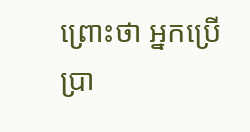ព្រោះថា អ្នកប្រើប្រា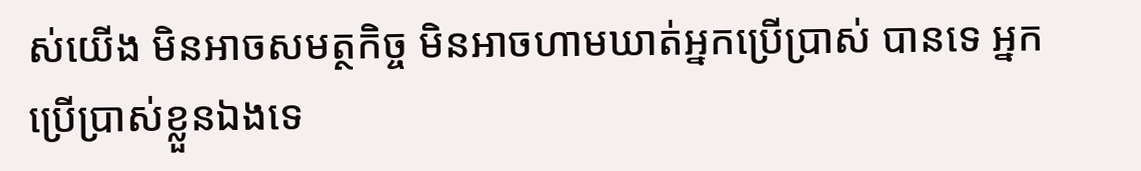ស់យើង មិនអាចសមត្ថកិច្ច មិនអាចហាមឃាត់អ្នកប្រើប្រាស់ បានទេ អ្នកប្រើប្រាស់ខ្លួនឯងទេ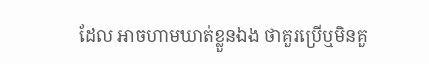ដែល អាចហាមឃាត់ខ្លួនឯង ថាគួរប្រើឬមិនគួ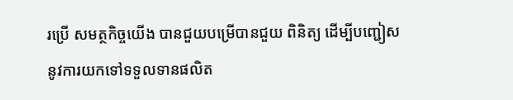រប្រើ សមត្ថកិច្ចយើង បានជួយបម្រើបានជួយ ពិនិត្យ ដើម្បីបញ្ជៀសនូវការយកទៅទទួលទានផលិត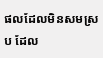ផលដែលមិនសមស្រប ដែល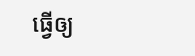ធ្វើឲ្យ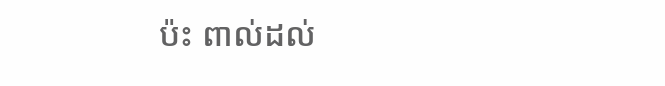ប៉ះ ពាល់ដល់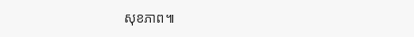សុខភាព៕